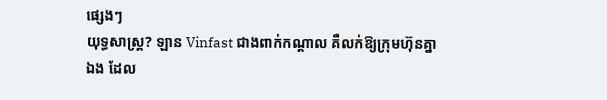ផ្សេងៗ
យុទ្ធសាស្រ្ត? ឡាន Vinfast ជាងពាក់កណ្តាល គឺលក់ឱ្យក្រុមហ៊ុនគ្នាឯង ដែល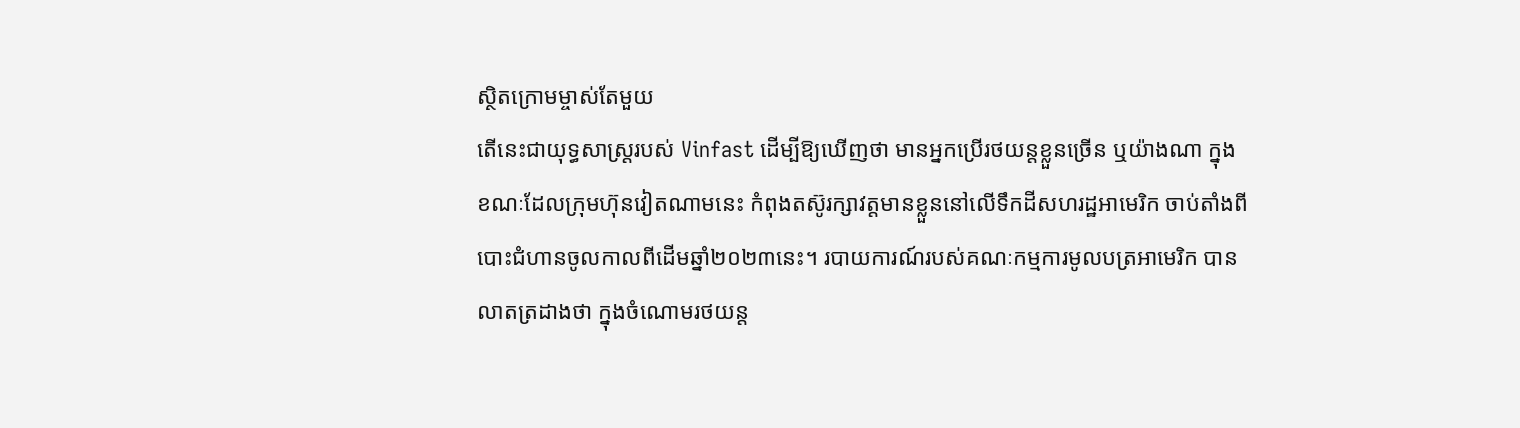ស្ថិតក្រោមម្ចាស់តែមួយ
តើនេះជាយុទ្ធសាស្រ្តរបស់ Vinfast ដើម្បីឱ្យឃើញថា មានអ្នកប្រើរថយន្តខ្លួនច្រើន ឬយ៉ាងណា ក្នុងខណៈដែលក្រុមហ៊ុនវៀតណាមនេះ កំពុងតស៊ូរក្សាវត្តមានខ្លួននៅលើទឹកដីសហរដ្ឋអាមេរិក ចាប់តាំងពីបោះជំហានចូលកាលពីដើមឆ្នាំ២០២៣នេះ។ របាយការណ៍របស់គណៈកម្មការមូលបត្រអាមេរិក បានលាតត្រដាងថា ក្នុងចំណោមរថយន្ត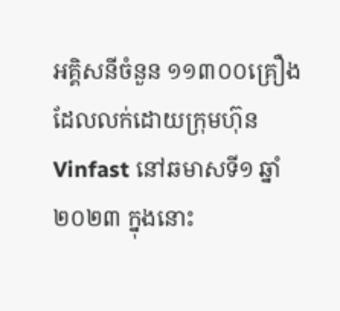អគ្គិសនីចំនួន ១១៣០០គ្រឿង ដែលលក់ដោយក្រុមហ៊ុន Vinfast នៅឆមាសទី១ ឆ្នាំ២០២៣ ក្នុងនោះ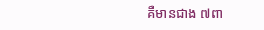គឺមានជាង ៧ពា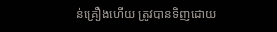ន់គ្រឿងហើយ ត្រូវបានទិញដោយ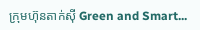ក្រុមហ៊ុនតាក់ស៊ី Green and Smart...